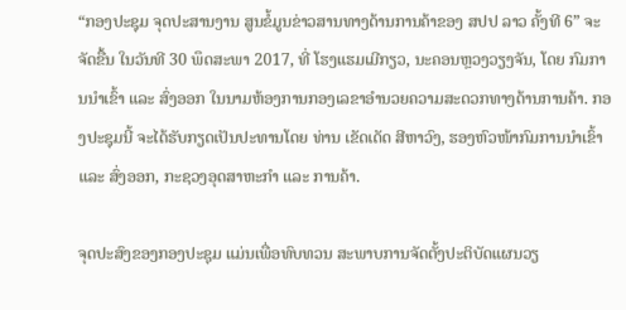“ກອງປະຊຸມ ຈຸດປະສານງານ ສູນຂໍ້ມູນຂ່າວສານທາງດ້ານການຄ້າຂອງ ສປປ ລາວ ຄັ້ງທີ 6” ຈະຈັດຂື້ນ ໃນວັນທີ 30 ພຶດສະພາ 2017, ທີ່ ໂຮງແຮມເມີກຽວ, ນະຄອນຫຼວງວຽງຈັນ, ໂດຍ ກົມການນຳເຂົ້າ ແລະ ສົ່ງອອກ ໃນນາມຫ້ອງການກອງເລຂາອຳນວຍຄວາມສະດວກທາງດ້ານການຄ້າ. ກອງປະຊຸມນີ້ ຈະໄດ້ຮັບກຽດເປັນປະທານໂດຍ ທ່ານ ເຂັດເດັດ ສີຫາວົງ, ຮອງຫົວໜ້າກົມການນຳເຂົ້າ ແລະ ສົ່ງອອກ, ກະຊວງອຸດສາຫະກຳ ແລະ ການຄ້າ.

ຈຸດປະສົງຂອງກອງປະຊຸມ ແມ່ນເພື່ອທົບທວນ ສະພາບການຈັດຕັ້ງປະຕິບັດແຜນວຽ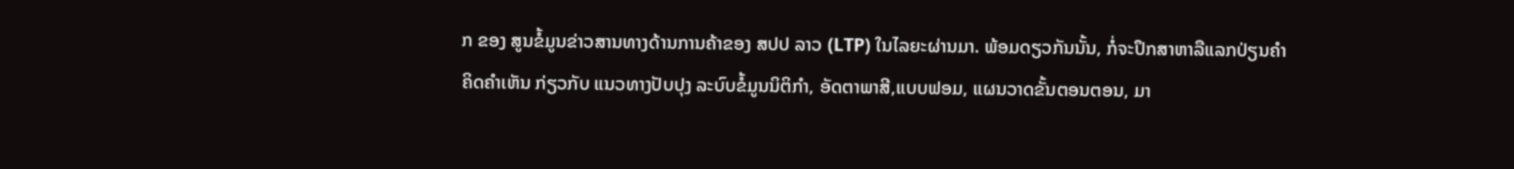ກ ຂອງ ສູນຂໍ້ມູນຂ່າວສານທາງດ້ານການຄ້າຂອງ ສປປ ລາວ (LTP) ໃນໄລຍະຜ່ານມາ. ພ້ອມດຽວກັນນັ້ນ, ກໍ່ຈະປຶກສາຫາລືແລກປ່ຽນຄຳຄິດຄຳເຫັນ ກ່ຽວກັບ ແນວທາງປັບປຸງ ລະບົບຂໍ້ມູນນິຕິກຳ, ອັດຕາພາສີ,ແບບຟອມ, ແຜນວາດຂັ້ນຕອນຕອນ, ມາ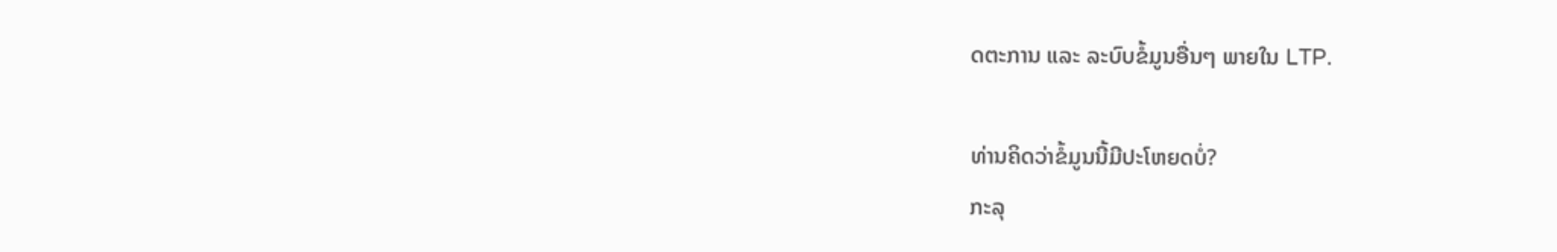ດຕະການ ແລະ ລະບົບຂໍ້ມູນອື່ນໆ ພາຍໃນ LTP.

ທ່ານຄິດວ່າຂໍ້ມູນນີ້ມີປະໂຫຍດບໍ່?
ກະລຸ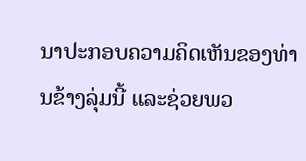ນາປະກອບຄວາມຄິດເຫັນຂອງທ່ານຂ້າງລຸ່ມນີ້ ແລະຊ່ວຍພວ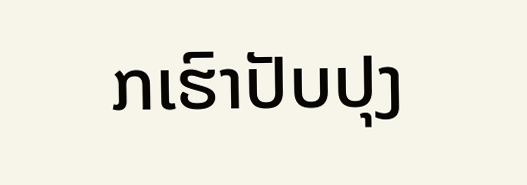ກເຮົາປັບປຸງ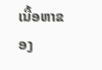ເນື້ອຫາຂອງ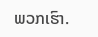ພວກເຮົາ.